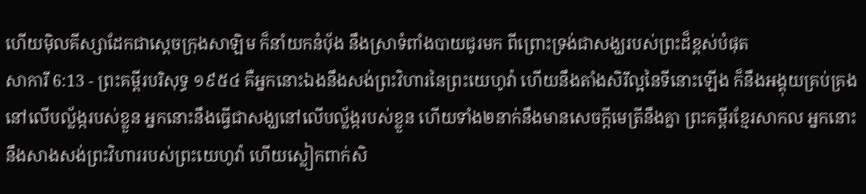ហើយម៉ិលគីស្សាដែកជាស្តេចក្រុងសាឡិម ក៏នាំយកនំបុ័ង នឹងស្រាទំពាំងបាយជូរមក ពីព្រោះទ្រង់ជាសង្ឃរបស់ព្រះដ៏ខ្ពស់បំផុត
សាការី 6:13 - ព្រះគម្ពីរបរិសុទ្ធ ១៩៥៤ គឺអ្នកនោះឯងនឹងសង់ព្រះវិហារនៃព្រះយេហូវ៉ា ហើយនឹងតាំងសិរីល្អនៃទីនោះឡើង ក៏នឹងអង្គុយគ្រប់គ្រងនៅលើបល្ល័ង្ករបស់ខ្លួន អ្នកនោះនឹងធ្វើជាសង្ឃនៅលើបល្ល័ង្ករបស់ខ្លួន ហើយទាំង២នាក់នឹងមានសេចក្ដីមេត្រីនឹងគ្នា ព្រះគម្ពីរខ្មែរសាកល អ្នកនោះនឹងសាងសង់ព្រះវិហាររបស់ព្រះយេហូវ៉ា ហើយស្លៀកពាក់សិ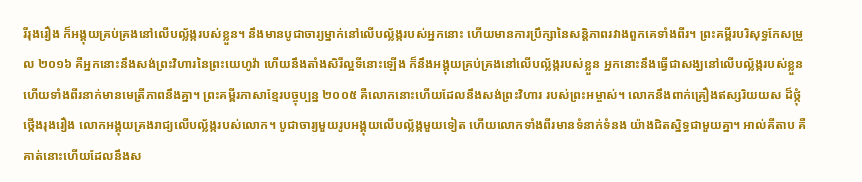រីរុងរឿង ក៏អង្គុយគ្រប់គ្រងនៅលើបល្ល័ង្ករបស់ខ្លួន។ នឹងមានបូជាចារ្យម្នាក់នៅលើបល្ល័ង្ករបស់អ្នកនោះ ហើយមានការប្រឹក្សានៃសន្តិភាពរវាងពួកគេទាំងពីរ។ ព្រះគម្ពីរបរិសុទ្ធកែសម្រួល ២០១៦ គឺអ្នកនោះនឹងសង់ព្រះវិហារនៃព្រះយេហូវ៉ា ហើយនឹងតាំងសិរីល្អទីនោះឡើង ក៏នឹងអង្គុយគ្រប់គ្រងនៅលើបល្ល័ង្ករបស់ខ្លួន អ្នកនោះនឹងធ្វើជាសង្ឃនៅលើបល្ល័ង្ករបស់ខ្លួន ហើយទាំងពីរនាក់មានមេត្រីភាពនឹងគ្នា។ ព្រះគម្ពីរភាសាខ្មែរបច្ចុប្បន្ន ២០០៥ គឺលោកនោះហើយដែលនឹងសង់ព្រះវិហារ របស់ព្រះអម្ចាស់។ លោកនឹងពាក់គ្រឿងឥស្សរិយយស ដ៏ថ្កុំថ្កើងរុងរឿង លោកអង្គុយគ្រងរាជ្យលើបល្ល័ង្ករបស់លោក។ បូជាចារ្យមួយរូបអង្គុយលើបល្ល័ង្កមួយទៀត ហើយលោកទាំងពីរមានទំនាក់ទំនង យ៉ាងជិតស្និទ្ធជាមួយគ្នា។ អាល់គីតាប គឺគាត់នោះហើយដែលនឹងស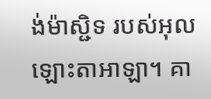ង់ម៉ាស្ជិទ របស់អុលឡោះតាអាឡា។ គា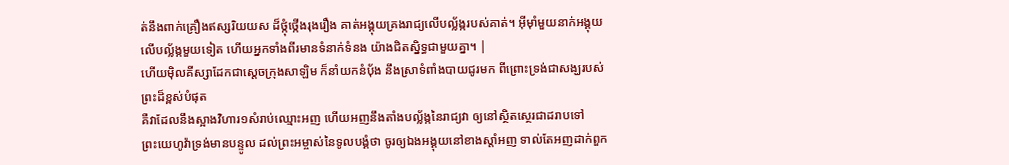ត់នឹងពាក់គ្រឿងឥស្សរិយយស ដ៏ថ្កុំថ្កើងរុងរឿង គាត់អង្គុយគ្រងរាជ្យលើបល្ល័ង្ករបស់គាត់។ អ៊ីមុាំមួយនាក់អង្គុយលើបល្ល័ង្កមួយទៀត ហើយអ្នកទាំងពីរមានទំនាក់ទំនង យ៉ាងជិតស្និទ្ធជាមួយគ្នា។ |
ហើយម៉ិលគីស្សាដែកជាស្តេចក្រុងសាឡិម ក៏នាំយកនំបុ័ង នឹងស្រាទំពាំងបាយជូរមក ពីព្រោះទ្រង់ជាសង្ឃរបស់ព្រះដ៏ខ្ពស់បំផុត
គឺវាដែលនឹងស្អាងវិហារ១សំរាប់ឈ្មោះអញ ហើយអញនឹងតាំងបល្ល័ង្កនៃរាជ្យវា ឲ្យនៅស្ថិតស្ថេរជាដរាបទៅ
ព្រះយេហូវ៉ាទ្រង់មានបន្ទូល ដល់ព្រះអម្ចាស់នៃទូលបង្គំថា ចូរឲ្យឯងអង្គុយនៅខាងស្តាំអញ ទាល់តែអញដាក់ពួក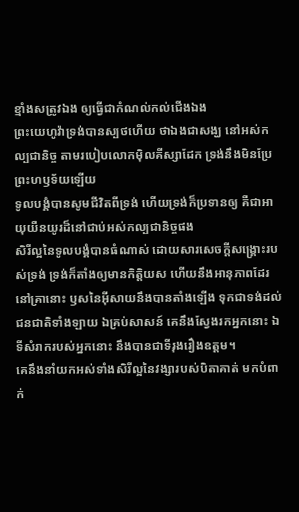ខ្មាំងសត្រូវឯង ឲ្យធ្វើជាកំណល់កល់ជើងឯង
ព្រះយេហូវ៉ាទ្រង់បានស្បថហើយ ថាឯងជាសង្ឃ នៅអស់កល្បជានិច្ច តាមរបៀបលោកម៉ិលគីស្សាដែក ទ្រង់នឹងមិនប្រែព្រះហឫទ័យឡើយ
ទូលបង្គំបានសូមជីវិតពីទ្រង់ ហើយទ្រង់ក៏ប្រទានឲ្យ គឺជាអាយុយឺនយូរដ៏នៅជាប់អស់កល្បជានិច្ចផង
សិរីល្អនៃទូលបង្គំបានធំណាស់ ដោយសារសេចក្ដីសង្គ្រោះរបស់ទ្រង់ ទ្រង់ក៏តាំងឲ្យមានកិត្តិយស ហើយនឹងអានុភាពដែរ
នៅគ្រានោះ ឫសនៃអ៊ីសាយនឹងបានតាំងឡើង ទុកជាទង់ដល់ជនជាតិទាំងឡាយ ឯគ្រប់សាសន៍ គេនឹងស្វែងរកអ្នកនោះ ឯទីសំរាករបស់អ្នកនោះ នឹងបានជាទីរុងរឿងឧត្តម។
គេនឹងនាំយកអស់ទាំងសិរីល្អនៃវង្សារបស់បិតាគាត់ មកបំពាក់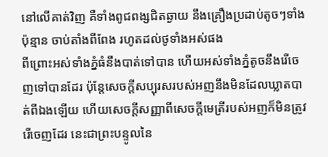នៅលើគាត់វិញ គឺទាំងពូជពង្សជិតឆ្ងាយ នឹងគ្រឿងប្រដាប់តូចៗទាំងប៉ុន្មាន ចាប់តាំងពីពែង រហូតដល់ថូទាំងអស់ផង
ពីព្រោះអស់ទាំងភ្នំធំនឹងបាត់ទៅបាន ហើយអស់ទាំងភ្នំតូចនឹងរើចេញទៅបានដែរ ប៉ុន្តែសេចក្ដីសប្បុរសរបស់អញនឹងមិនដែលឃ្លាតបាត់ពីឯងឡើយ ហើយសេចក្ដីសញ្ញាពីសេចក្ដីមេត្រីរបស់អញក៏មិនត្រូវរើចេញដែរ នេះជាព្រះបន្ទូលនៃ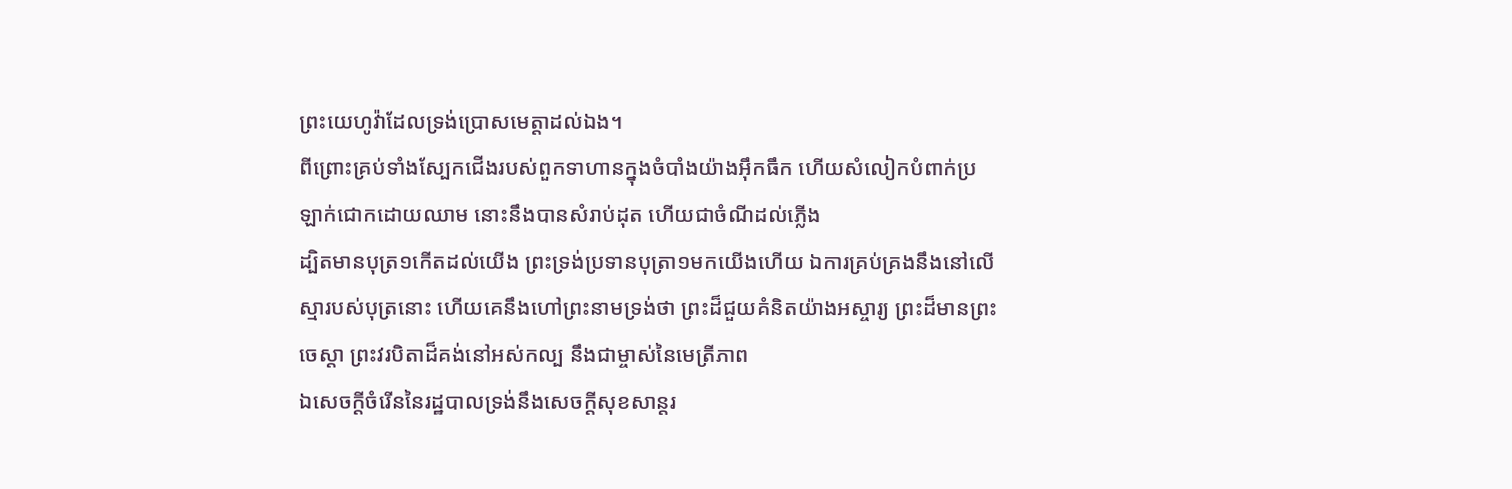ព្រះយេហូវ៉ាដែលទ្រង់ប្រោសមេត្តាដល់ឯង។
ពីព្រោះគ្រប់ទាំងស្បែកជើងរបស់ពួកទាហានក្នុងចំបាំងយ៉ាងអ៊ឹកធឹក ហើយសំលៀកបំពាក់ប្រឡាក់ជោកដោយឈាម នោះនឹងបានសំរាប់ដុត ហើយជាចំណីដល់ភ្លើង
ដ្បិតមានបុត្រ១កើតដល់យើង ព្រះទ្រង់ប្រទានបុត្រា១មកយើងហើយ ឯការគ្រប់គ្រងនឹងនៅលើស្មារបស់បុត្រនោះ ហើយគេនឹងហៅព្រះនាមទ្រង់ថា ព្រះដ៏ជួយគំនិតយ៉ាងអស្ចារ្យ ព្រះដ៏មានព្រះចេស្តា ព្រះវរបិតាដ៏គង់នៅអស់កល្ប នឹងជាម្ចាស់នៃមេត្រីភាព
ឯសេចក្ដីចំរើននៃរដ្ឋបាលទ្រង់នឹងសេចក្ដីសុខសាន្តរ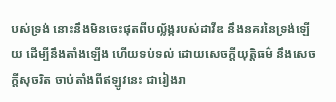បស់ទ្រង់ នោះនឹងមិនចេះផុតពីបល្ល័ង្ករបស់ដាវីឌ នឹងនគរនៃទ្រង់ឡើយ ដើម្បីនឹងតាំងឡើង ហើយទប់ទល់ ដោយសេចក្ដីយុត្តិធម៌ នឹងសេចក្ដីសុចរិត ចាប់តាំងពីឥឡូវនេះ ជារៀងរា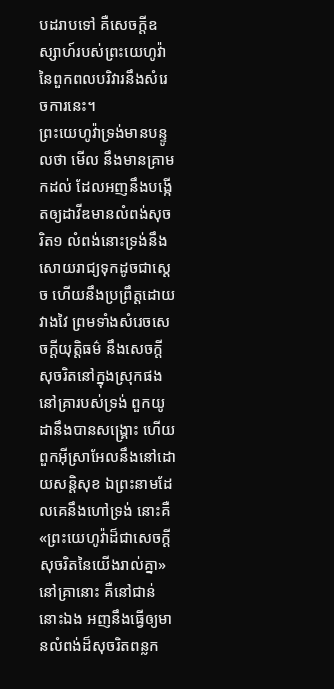បដរាបទៅ គឺសេចក្ដីឧស្សាហ៍របស់ព្រះយេហូវ៉ានៃពួកពលបរិវារនឹងសំរេចការនេះ។
ព្រះយេហូវ៉ាទ្រង់មានបន្ទូលថា មើល នឹងមានគ្រាមកដល់ ដែលអញនឹងបង្កើតឲ្យដាវីឌមានលំពង់សុចរិត១ លំពង់នោះទ្រង់នឹងសោយរាជ្យទុកដូចជាស្តេច ហើយនឹងប្រព្រឹត្តដោយវាងវៃ ព្រមទាំងសំរេចសេចក្ដីយុត្តិធម៌ នឹងសេចក្ដីសុចរិតនៅក្នុងស្រុកផង
នៅគ្រារបស់ទ្រង់ ពួកយូដានឹងបានសង្គ្រោះ ហើយពួកអ៊ីស្រាអែលនឹងនៅដោយសន្តិសុខ ឯព្រះនាមដែលគេនឹងហៅទ្រង់ នោះគឺ«ព្រះយេហូវ៉ាដ៏ជាសេចក្ដីសុចរិតនៃយើងរាល់គ្នា»
នៅគ្រានោះ គឺនៅជាន់នោះឯង អញនឹងធ្វើឲ្យមានលំពង់ដ៏សុចរិតពន្លក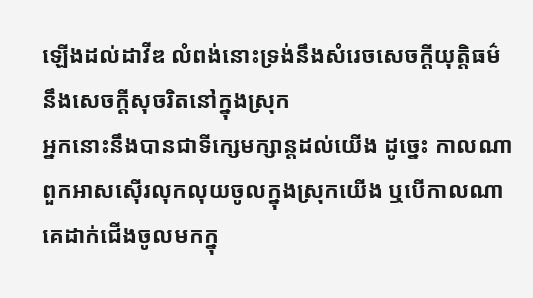ឡើងដល់ដាវីឌ លំពង់នោះទ្រង់នឹងសំរេចសេចក្ដីយុត្តិធម៌ នឹងសេចក្ដីសុចរិតនៅក្នុងស្រុក
អ្នកនោះនឹងបានជាទីក្សេមក្សាន្តដល់យើង ដូច្នេះ កាលណាពួកអាសស៊ើរលុកលុយចូលក្នុងស្រុកយើង ឬបើកាលណាគេដាក់ជើងចូលមកក្នុ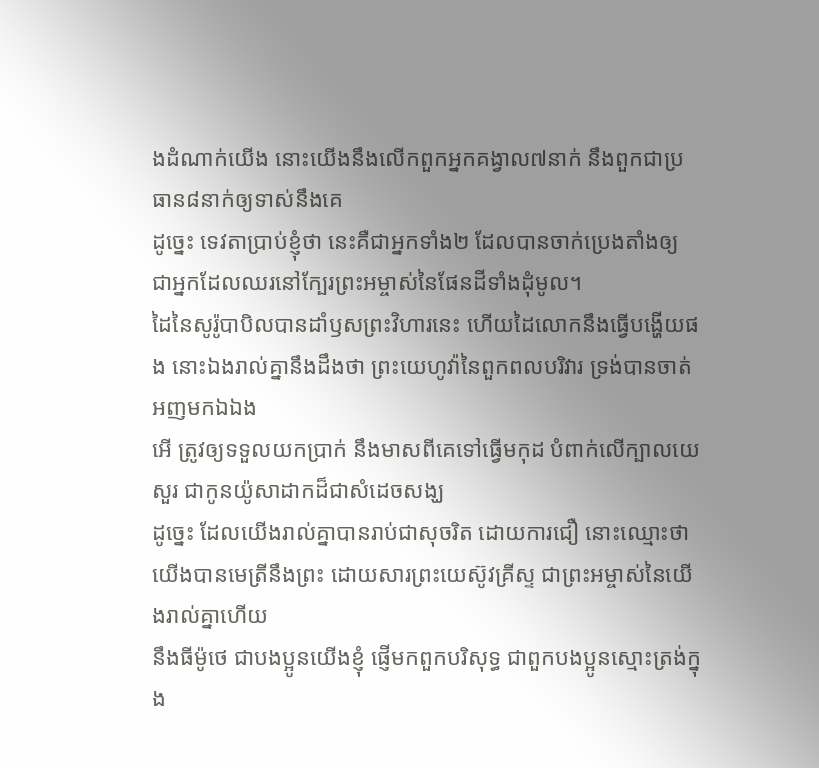ងដំណាក់យើង នោះយើងនឹងលើកពួកអ្នកគង្វាល៧នាក់ នឹងពួកជាប្រធាន៨នាក់ឲ្យទាស់នឹងគេ
ដូច្នេះ ទេវតាប្រាប់ខ្ញុំថា នេះគឺជាអ្នកទាំង២ ដែលបានចាក់ប្រេងតាំងឲ្យ ជាអ្នកដែលឈរនៅក្បែរព្រះអម្ចាស់នៃផែនដីទាំងដុំមូល។
ដៃនៃសូរ៉ូបាបិលបានដាំឫសព្រះវិហារនេះ ហើយដៃលោកនឹងធ្វើបង្ហើយផង នោះឯងរាល់គ្នានឹងដឹងថា ព្រះយេហូវ៉ានៃពួកពលបរិវារ ទ្រង់បានចាត់អញមកឯឯង
អើ ត្រូវឲ្យទទួលយកប្រាក់ នឹងមាសពីគេទៅធ្វើមកុដ បំពាក់លើក្បាលយេសួរ ជាកូនយ៉ូសាដាកដ៏ជាសំដេចសង្ឃ
ដូច្នេះ ដែលយើងរាល់គ្នាបានរាប់ជាសុចរិត ដោយការជឿ នោះឈ្មោះថាយើងបានមេត្រីនឹងព្រះ ដោយសារព្រះយេស៊ូវគ្រីស្ទ ជាព្រះអម្ចាស់នៃយើងរាល់គ្នាហើយ
នឹងធីម៉ូថេ ជាបងប្អូនយើងខ្ញុំ ផ្ញើមកពួកបរិសុទ្ធ ជាពួកបងប្អូនស្មោះត្រង់ក្នុង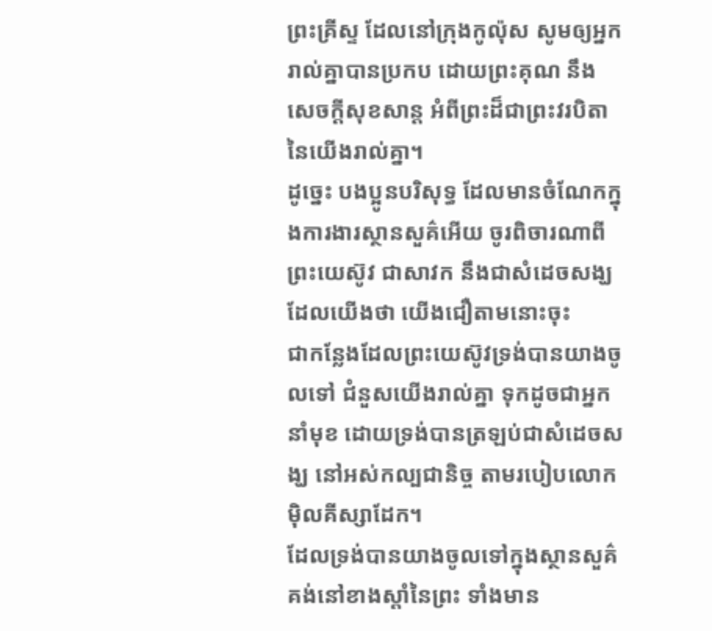ព្រះគ្រីស្ទ ដែលនៅក្រុងកូល៉ុស សូមឲ្យអ្នករាល់គ្នាបានប្រកប ដោយព្រះគុណ នឹងសេចក្ដីសុខសាន្ត អំពីព្រះដ៏ជាព្រះវរបិតានៃយើងរាល់គ្នា។
ដូច្នេះ បងប្អូនបរិសុទ្ធ ដែលមានចំណែកក្នុងការងារស្ថានសួគ៌អើយ ចូរពិចារណាពីព្រះយេស៊ូវ ជាសាវក នឹងជាសំដេចសង្ឃ ដែលយើងថា យើងជឿតាមនោះចុះ
ជាកន្លែងដែលព្រះយេស៊ូវទ្រង់បានយាងចូលទៅ ជំនួសយើងរាល់គ្នា ទុកដូចជាអ្នកនាំមុខ ដោយទ្រង់បានត្រឡប់ជាសំដេចសង្ឃ នៅអស់កល្បជានិច្ច តាមរបៀបលោកម៉ិលគីស្សាដែក។
ដែលទ្រង់បានយាងចូលទៅក្នុងស្ថានសួគ៌ គង់នៅខាងស្តាំនៃព្រះ ទាំងមាន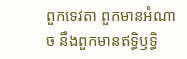ពួកទេវតា ពួកមានអំណាច នឹងពួកមានឥទ្ធិឫទ្ធិ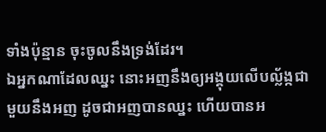ទាំងប៉ុន្មាន ចុះចូលនឹងទ្រង់ដែរ។
ឯអ្នកណាដែលឈ្នះ នោះអញនឹងឲ្យអង្គុយលើបល្ល័ង្កជាមួយនឹងអញ ដូចជាអញបានឈ្នះ ហើយបានអ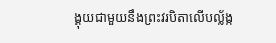ង្គុយជាមួយនឹងព្រះវរបិតាលើបល្ល័ង្ក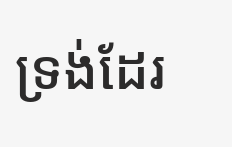ទ្រង់ដែរ